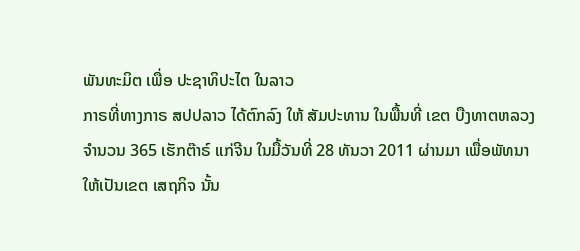ພັນທະມິຕ ເພື່ອ ປະຊາທິປະໄຕ ໃນລາວ
ກາຣທີ່ທາງກາຣ ສປປລາວ ໄດ້ຕົກລົງ ໃຫ້ ສັມປະທານ ໃນພື້ນທີ່ ເຂຕ ບືງທາຕຫລວງ ຈຳນວນ 365 ເຮັກຕ໊າຣ໌ ແກ່ຈີນ ໃນມື້ວັນທີ່ 28 ທັນວາ 2011 ຜ່ານມາ ເພື່ອພັທນາ ໃຫ້ເປັນເຂຕ ເສຖກິຈ ນັ້ນ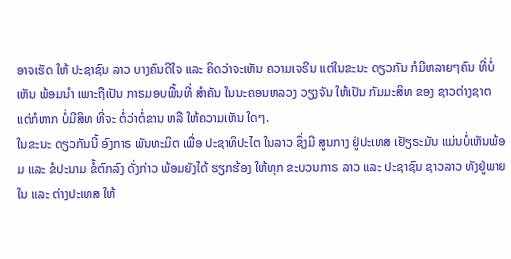ອາຈເຮັດ ໃຫ້ ປະຊາຊົນ ລາວ ບາງຄົນດີໃຈ ແລະ ຄິດວ່າຈະເຫັນ ຄວາມເຈຣີນ ແຕ່ໃນຂະນະ ດຽວກັນ ກໍມີຫລາຍໆຄົນ ທີ່ບໍ່ເຫັນ ພ້ອມນໍາ ເພາະຖືເປັນ ກາຣມອບພື້ນທີ່ ສຳຄັນ ໃນນະຄອນຫລວງ ວຽງຈັນ ໃຫ້ເປັນ ກັມມະສິທ ຂອງ ຊາວຕ່າງຊາຕ ແຕ່ກໍຫາກ ບໍ່ມີສິທ ທີ່ຈະ ຕໍ່ວ່າຕໍ່ຂານ ຫລື ໃຫ້ຄວາມເຫັນ ໃດໆ.
ໃນຂະນະ ດຽວກັນນີ້ ອົງກາຣ ພັນທະມິຕ ເພື່ອ ປະຊາທິປະໄຕ ໃນລາວ ຊຶ່ງມີ ສູນກາງ ຢູ່ປະເທສ ເຢັຽຣະມັນ ແມ່ນບໍ່ເຫັນພ້ອມ ແລະ ຂໍປະນາມ ຂໍ້ຕົກລົງ ດັ່ງກ່າວ ພ້ອມຍັງໄດ້ ຮຽກຮ້ອງ ໃຫ້ທຸກ ຂະບວນກາຣ ລາວ ແລະ ປະຊາຊົນ ຊາວລາວ ທັງຢູ່ພາຍໃນ ແລະ ຕ່າງປະເທສ ໃຫ້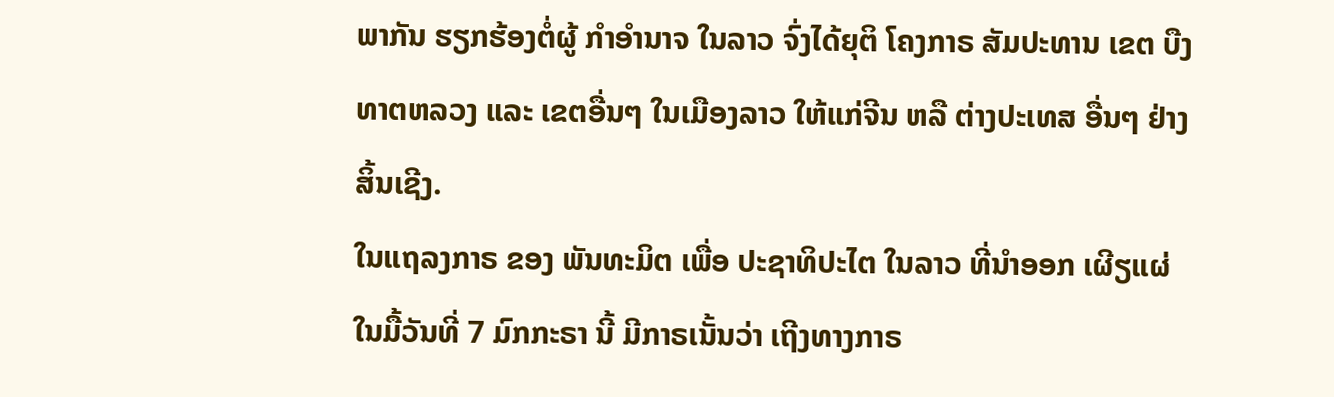ພາກັນ ຮຽກຮ້ອງຕໍ່ຜູ້ ກຳອຳນາຈ ໃນລາວ ຈົ່ງໄດ້ຍຸຕິ ໂຄງກາຣ ສັມປະທານ ເຂຕ ບືງທາຕຫລວງ ແລະ ເຂຕອື່ນໆ ໃນເມືອງລາວ ໃຫ້ແກ່ຈີນ ຫລື ຕ່າງປະເທສ ອື່ນໆ ຢ່າງສິ້ນເຊີງ.
ໃນແຖລງກາຣ ຂອງ ພັນທະມິຕ ເພື່ອ ປະຊາທິປະໄຕ ໃນລາວ ທີ່ນຳອອກ ເຜີຽແຜ່ ໃນມື້ວັນທີ່ 7 ມົກກະຣາ ນີ້ ມີກາຣເນັ້ນວ່າ ເຖີງທາງກາຣ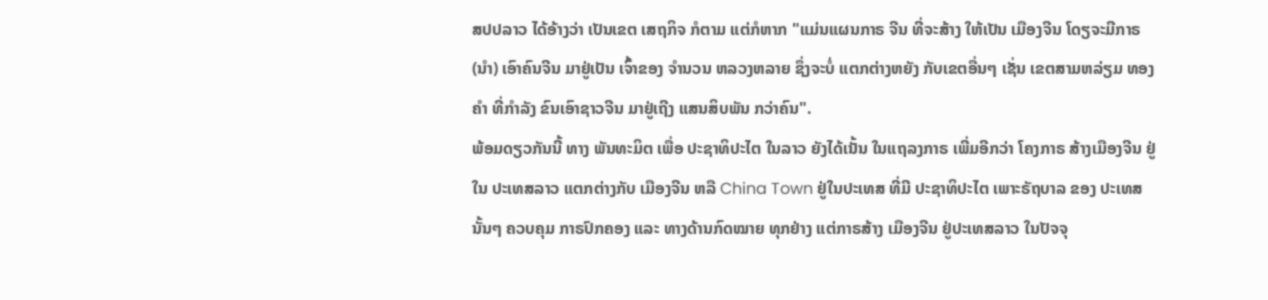ສປປລາວ ໄດ້ອ້າງວ່າ ເປັນເຂຕ ເສຖກິຈ ກໍຕາມ ແຕ່ກໍຫາກ "ແມ່ນແຜນກາຣ ຈີນ ທີ່ຈະສ້າງ ໃຫ້ເປັນ ເມືອງຈີນ ໂດຽຈະມີກາຣ (ນຳ) ເອົາຄົນຈີນ ມາຢູ່ເປັນ ເຈົ້າຂອງ ຈຳນວນ ຫລວງຫລາຍ ຊຶ່ງຈະບໍ່ ແຕກຕ່າງຫຍັງ ກັບເຂຕອື່ນໆ ເຊັ່ນ ເຂຕສາມຫລ່ຽມ ທອງຄໍາ ທີ່ກຳລັງ ຂົນເອົາຊາວຈີນ ມາຢູ່ເຖີງ ແສນສິບພັນ ກວ່າຄົນ".
ພ້ອມດຽວກັນນີ້ ທາງ ພັນທະມິຕ ເພື່ອ ປະຊາທິປະໄຕ ໃນລາວ ຍັງໄດ້ເນັ້ນ ໃນແຖລງກາຣ ເພີ່ມອີກວ່າ ໂຄງກາຣ ສ້າງເມືອງຈີນ ຢູ່ໃນ ປະເທສລາວ ແຕກຕ່າງກັບ ເມືອງຈີນ ຫລື China Town ຢູ່ໃນປະເທສ ທີ່ມີ ປະຊາທິປະໄຕ ເພາະຣັຖບາລ ຂອງ ປະເທສນັ້ນໆ ຄວບຄຸມ ກາຣປົກຄອງ ແລະ ທາງດ້ານກົດໝາຍ ທຸກຢ່າງ ແຕ່ກາຣສ້າງ ເມືອງຈີນ ຢູ່ປະເທສລາວ ໃນປັຈຈຸ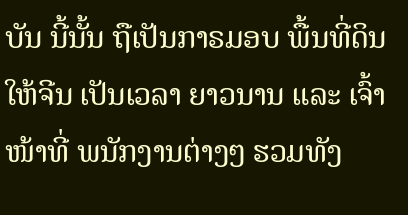ບັນ ນີ້ນັ້ນ ຖືເປັນກາຣມອບ ພື້ນທີ່ດິນ ໃຫ້ຈີນ ເປັນເວລາ ຍາວນານ ແລະ ເຈົ້າໜ້າທີ່ ພນັກງານຕ່າງໆ ຮວມທັງ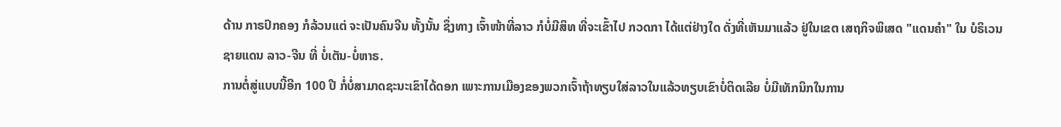ດ້ານ ກາຣປົກຄອງ ກໍລ້ວນແຕ່ ຈະເປັນຄົນຈີນ ທັ້ງນັ້ນ ຊຶ່ງທາງ ເຈົ້າໜ້າທີ່ລາວ ກໍບໍ່ມີສິທ ທີ່ຈະເຂົ້າໄປ ກວດກາ ໄດ້ແຕ່ຢ່າງໃດ ດັ່ງທີ່ເຫັນມາແລ້ວ ຢູ່ໃນເຂຕ ເສຖກິຈພິເສດ "ແດນຄຳ" ໃນ ບໍຣິເວນ ຊາຍແດນ ລາວ-ຈີນ ທີ່ ບໍ່ເຕັນ-ບໍ່ຫາຣ.
ການຕໍ່ສູ່ແບບນີ້ອີກ 100 ປີ ກໍ່ບໍ່ສາມາດຊະນະເຂົາໄດ້ດອກ ເພາະການເມືອງຂອງພວກເຈົ້າຖ້າທຽບໃສ່ລາວໃນແລ້ວທຽບເຂົາບໍ່ຕິດເລີຍ ບໍ່ມີເທັກນິກໃນການ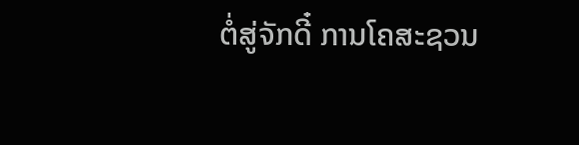ຕໍ່ສູ່ຈັກດີ໋ ການໂຄສະຊວນ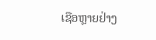ເຊືອຫຼາຍຢ່າງ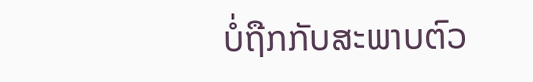ບໍ່ຖືກກັບສະພາບຕົວ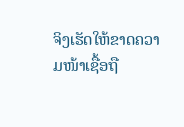ຈິງເຮັດໃຫ້ຂາດຄວາມໜ້າເຊື້ອຖື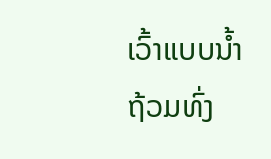ເວົ້າແບບນໍ້າຖ້ວມທົ່ງ